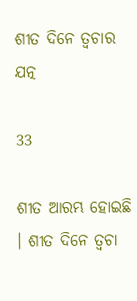ଶୀତ ଦିନେ ତ୍ୱଚାର ଯତ୍ନ

33

ଶୀତ ଆରମ୍ଭ ହୋଇଛି । ଶୀତ ଦିନେ ତ୍ୱଚା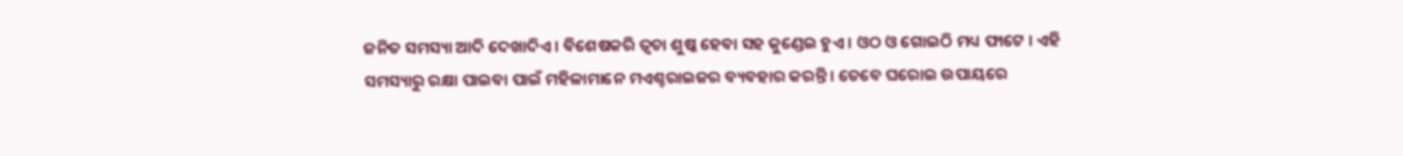ଜନିତ ସମସ୍ୟା ଆଦି ଦେଖାଦିଏ । ବିଶେଷକରି ତ୍ୱଚା ଶୁଷ୍କ ହେବା ସହ କୁଣ୍ଡେଇ ହୁଏ । ଓଠ ଓ ଗୋଇଠି ମଧ୍ୟ ଫାଟେ । ଏହି ସମସ୍ୟାରୁ ରକ୍ଷା ପାଇବା ପାଇଁ ମହିଳାମାନେ ମଏଶ୍ଚରାଇଜର ବ୍ୟବହାର କରନ୍ତି । ତେବେ ଘରୋଇ ଉପାୟରେ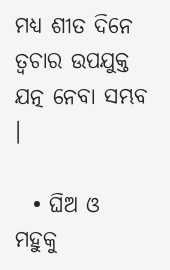ମଧ୍ୟ ଶୀତ ଦିନେ ତ୍ୱଚାର ଉପଯୁକ୍ତ ଯତ୍ନ ନେବା ସମ୍ଭବ ।

  • ଘିଅ ଓ ମହୁକୁ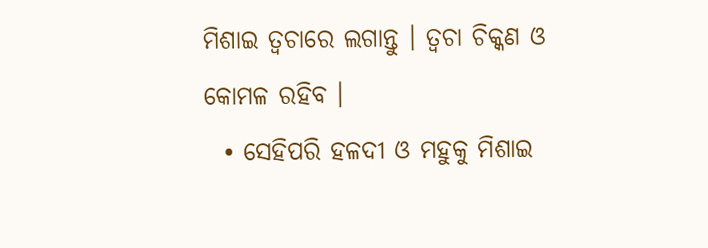ମିଶାଇ ତ୍ୱଚାରେ ଲଗାନ୍ତୁ । ତ୍ୱଚା ଚିକ୍କଣ ଓ କୋମଳ ରହିବ ।
  • ସେହିପରି ହଳଦୀ ଓ ମହୁକୁ ମିଶାଇ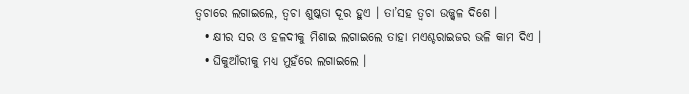ତ୍ୱଚାରେ ଲଗାଇଲେ, ତ୍ୱଚା ଶୁଷ୍କତା ଦୂର ହୁଏ । ତା’ସହ ତ୍ୱଚା ଉଜ୍ଜ୍ୱଳ ଦିଶେ ।
  • କ୍ଷୀର ସର ଓ ହଳଦୀକୁ ମିଶାଇ ଲଗାଇଲେ ତାହା ମଏଶ୍ଚରାଇଜର ଭଳି କାମ ଦିଏ ।
  • ଘିକୁଆଁରୀକୁ ମଧ୍ୟ ମୁହଁରେ ଲଗାଇଲେ ।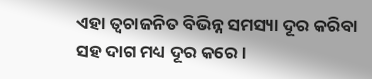ଏହା ତ୍ୱଚାଜନିତ ବିଭିନ୍ନ ସମସ୍ୟା ଦୂର କରିବା ସହ ଦାଗ ମଧ୍ୟ ଦୂର କରେ ।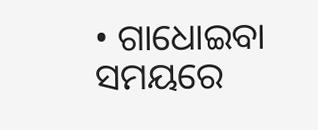• ଗାଧୋଇବା ସମୟରେ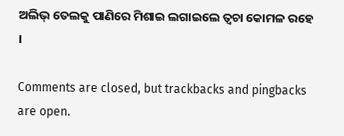ଅଲିଭ୍ ତେଲକୁ ପାଣିରେ ମିଶାଇ ଲଗାଇଲେ ତ୍ୱଚା କୋମଳ ରହେ ।

Comments are closed, but trackbacks and pingbacks are open.